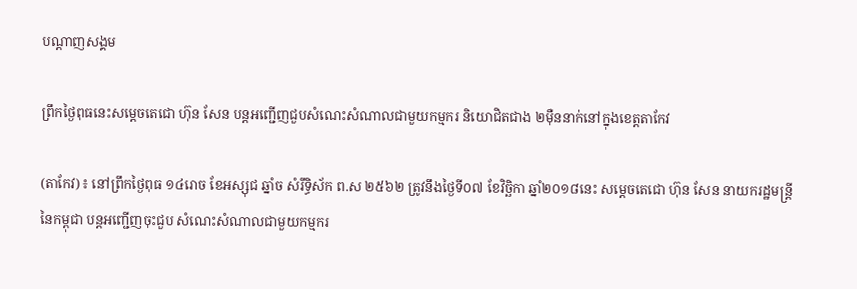បណ្តាញសង្គម

ព្រឹកថ្ងៃពុធនេះសម្តេចតេជោ ហ៊ុន សែន បន្តអញ្ជើញជួបសំណេះសំណាលជាមួយកម្មករ និយោជិតជាង ២ម៉ឺននាក់នៅក្នុងខេត្តតាកែវ

(តាកែវ)៖ នៅព្រឹកថ្ងៃពុធ ១៤រោច ខែអស្សុជ ឆ្នាំច សំរឹទ្ធិស័ក ព.ស ២៥៦២ ត្រូវនឹងថ្ងៃទី០៧ ខែវិច្ឆិកា ឆ្នាំ២០១៨នេះ សម្តេចតេជោ ហ៊ុន សែន នាយករដ្ឋមន្ត្រីនៃកម្ពុជា បន្តអញ្ជើញចុះជួប សំណេះសំណាលជាមួយកម្មករ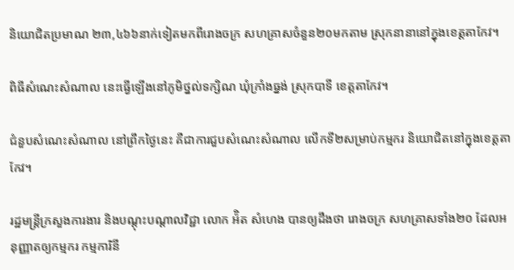និយោជិតប្រមាណ ២៣,៤៦៦នាក់ទៀតមកពីរោងចក្រ សហគ្រាសចំនួន២០មកតាម ស្រុកនានានៅក្នុងខេត្តតាកែវ។

ពិធីសំណេះសំណាល នេះធ្វើឡើងនៅភូមិថ្នល់ទក្សិណ ឃុំក្រាំងធ្នង់ ស្រុកបាទី ខេត្តតាកែវ។

ជំនួបសំណេះសំណាល នៅព្រឹកថ្ងៃនេះ គឺជាការជួបសំណេះសំណាល លើកទី២សម្រាប់កម្មករ និយោជិតនៅក្នុងខេត្តតាកែវ។

រដ្ឋមន្ត្រីក្រសួងការងារ និងបណ្តុះបណ្តាលវិជ្ជា លោក អ៉ិត សំហេង បានឲ្យដឹងថា រោងចក្រ សហគ្រាសទាំង២០ ដែលអនុញ្ញាតឲ្យកម្មករ កម្មការិនី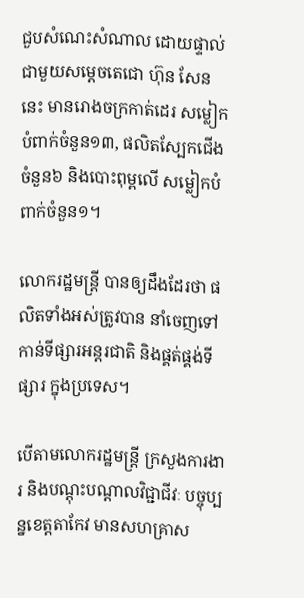ជួបសំណេះសំណាល ដោយផ្ទាល់ជាមួយសម្តេចតេជោ ហ៊ុន សែន នេះ មានរោងចក្រកាត់ដេរ សម្លៀកបំពាក់ចំនួន១៣, ផលិតស្បែកជើងចំនួន៦ និងបោះពុម្ពលើ សម្លៀកបំពាក់ចំនួន១។

លោករដ្ឋមន្ត្រី បានឲ្យដឹងដែរថា ផលិតទាំងអស់ត្រូវបាន នាំចេញទៅកាន់ទីផ្សារអន្តរជាតិ និងផ្គត់ផ្គង់ទីផ្សារ ក្នុងប្រទេស។

បើតាមលោករដ្ឋមន្ត្រី ក្រសួងការងារ និងបណ្តុះបណ្តាលវិជ្ជាជីវៈ បច្ចុប្បន្នខេត្តតាកែវ មានសហគ្រាស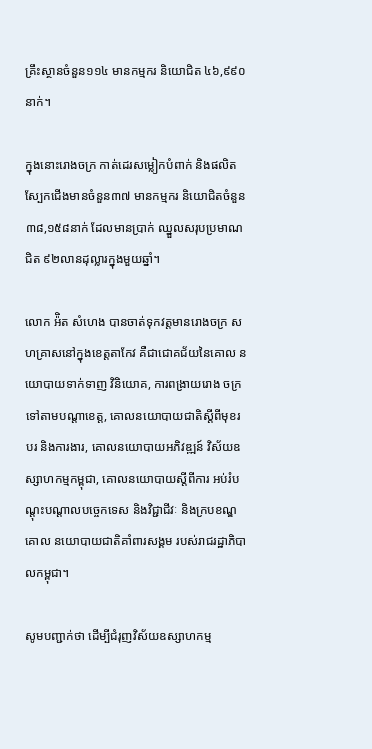គ្រឹះស្ថានចំនួន១១៤ មានកម្មករ និយោជិត ៤៦,៩៩០នាក់។

ក្នុងនោះរោងចក្រ កាត់ដេរសម្លៀកបំពាក់ និងផលិតស្បែកជើងមានចំនួន៣៧ មានកម្មករ និយោជិតចំនួន ៣៨,១៥៨នាក់ ដែលមានប្រាក់ ឈ្នួលសរុបប្រមាណជិត ៩២លានដុល្លារក្នុងមួយឆ្នាំ។

លោក អ៉ិត សំហេង បានចាត់ទុកវត្តមានរោងចក្រ សហគ្រាសនៅក្នុងខេត្តតាកែវ គឺជាជោគជ័យនៃគោល នយោបាយទាក់ទាញ វិនិយោគ, ការពង្រាយរោង ចក្រទៅតាមបណ្តាខេត្ត, គោលនយោបាយជាតិស្តីពីមុខរបរ និងការងារ, គោលនយោបាយអភិវឌ្ឍន៍ វិស័យឧស្សាហកម្មកម្ពុជា, គោលនយោបាយស្តីពីការ អប់រំបណ្តុះបណ្តាលបច្ចេកទេស និងវិជ្ជាជីវៈ និងក្របខណ្ឌគោល នយោបាយជាតិគាំពារសង្គម របស់រាជរដ្ឋាភិបាលកម្ពុជា។

សូមបញ្ជាក់ថា ដើម្បីជំរុញវិស័យឧស្សាហកម្ម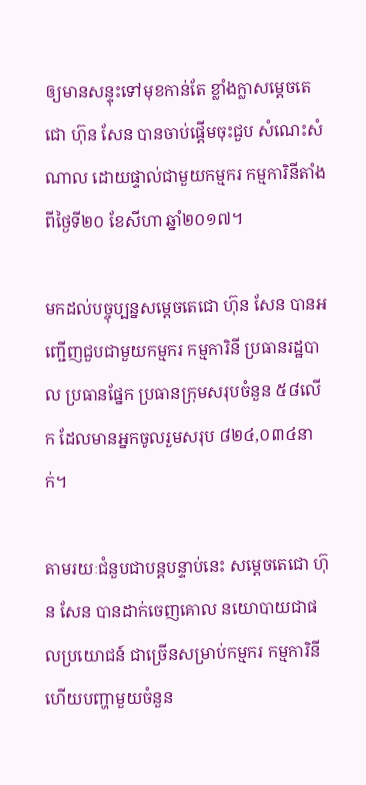ឲ្យមានសន្ទុះទៅមុខកាន់តែ ខ្លាំងក្លាសម្តេចតេជោ ហ៊ុន សែន បានចាប់ផ្តើមចុះជួប សំណេះសំណាល ដោយផ្ទាល់ជាមួយកម្មករ កម្មការិនីតាំងពីថ្ងៃទី២០ ខែសីហា ឆ្នាំ២០១៧។

មកដល់បច្ចុប្បន្នសម្តេចតេជោ ហ៊ុន សែន បានអញ្ជើញជួបជាមួយកម្មករ កម្មការិនី ប្រធានរដ្ឋបាល ប្រធានផ្នែក ប្រធានក្រុមសរុបចំនួន ៥៨លើក ដែលមានអ្នកចូលរួមសរុប ៨២៤,០៣៤នាក់។

តាមរយៈជំនួបជាបន្តបន្ទាប់នេះ សម្តេចតេជោ ហ៊ុន សែន បានដាក់ចេញគោល នយោបាយជាផលប្រយោជន៍ ជាច្រើនសម្រាប់កម្មករ កម្មការិនី ហើយបញ្ហាមួយចំនួន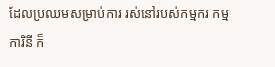ដែលប្រឈមសម្រាប់ការ រស់នៅរបស់កម្មករ កម្មការិនី ក៏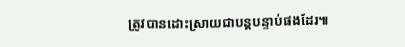ត្រូវបានដោះស្រាយជាបន្តបន្ទាប់ផងដែរ៕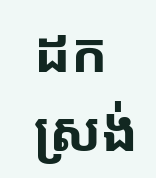ដកស្រង់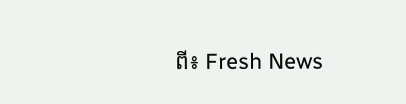ពី៖ Fresh News